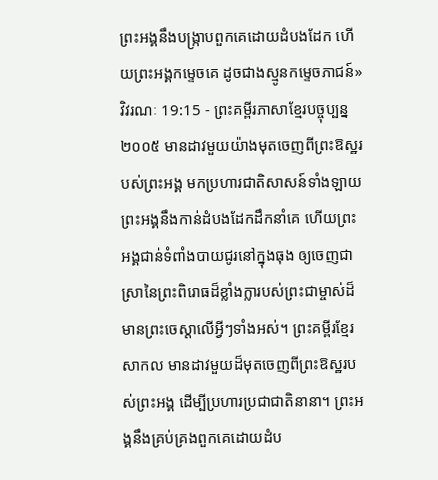ព្រះអង្គនឹងបង្ក្រាបពួកគេដោយដំបងដែក ហើយព្រះអង្គកម្ទេចគេ ដូចជាងស្មូនកម្ទេចភាជន៍»
វិវរណៈ 19:15 - ព្រះគម្ពីរភាសាខ្មែរបច្ចុប្បន្ន ២០០៥ មានដាវមួយយ៉ាងមុតចេញពីព្រះឱស្ឋរបស់ព្រះអង្គ មកប្រហារជាតិសាសន៍ទាំងឡាយព្រះអង្គនឹងកាន់ដំបងដែកដឹកនាំគេ ហើយព្រះអង្គជាន់ទំពាំងបាយជូរនៅក្នុងធុង ឲ្យចេញជាស្រានៃព្រះពិរោធដ៏ខ្លាំងក្លារបស់ព្រះជាម្ចាស់ដ៏មានព្រះចេស្ដាលើអ្វីៗទាំងអស់។ ព្រះគម្ពីរខ្មែរសាកល មានដាវមួយដ៏មុតចេញពីព្រះឱស្ឋរបស់ព្រះអង្គ ដើម្បីប្រហារប្រជាជាតិនានា។ ព្រះអង្គនឹងគ្រប់គ្រងពួកគេដោយដំប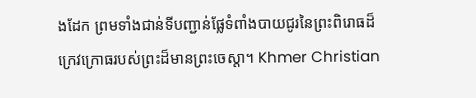ងដែក ព្រមទាំងជាន់ទីបញ្ជាន់ផ្លែទំពាំងបាយជូរនៃព្រះពិរោធដ៏ក្រេវក្រោធរបស់ព្រះដ៏មានព្រះចេស្ដា។ Khmer Christian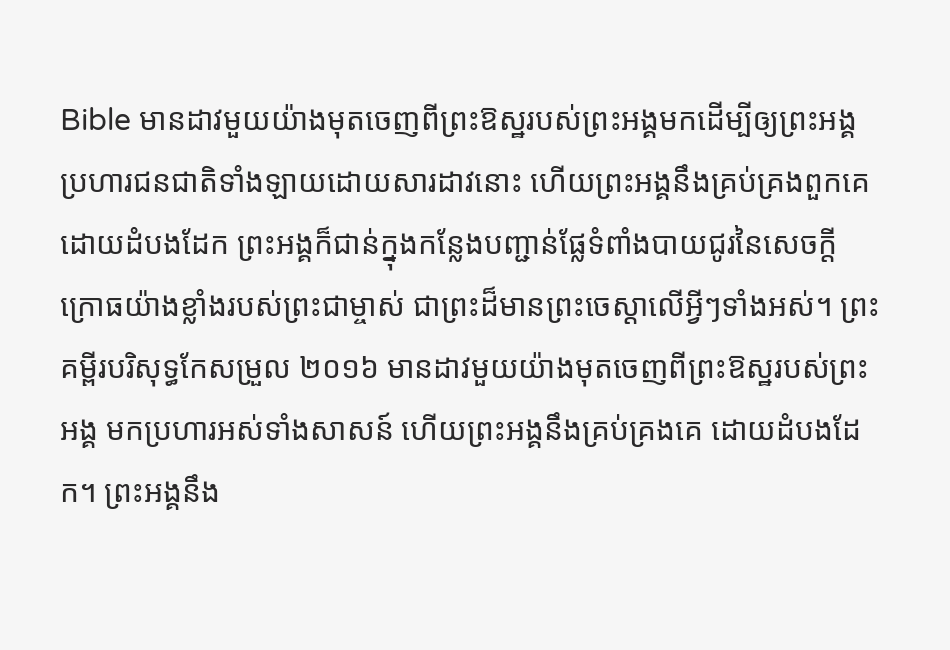Bible មានដាវមួយយ៉ាងមុតចេញពីព្រះឱស្ឋរបស់ព្រះអង្គមកដើម្បីឲ្យព្រះអង្គប្រហារជនជាតិទាំងឡាយដោយសារដាវនោះ ហើយព្រះអង្គនឹងគ្រប់គ្រងពួកគេដោយដំបងដែក ព្រះអង្គក៏ជាន់ក្នុងកន្លែងបញ្ជាន់ផ្លែទំពាំងបាយជូរនៃសេចក្ដីក្រោធយ៉ាងខ្លាំងរបស់ព្រះជាម្ចាស់ ជាព្រះដ៏មានព្រះចេស្ដាលើអ្វីៗទាំងអស់។ ព្រះគម្ពីរបរិសុទ្ធកែសម្រួល ២០១៦ មានដាវមួយយ៉ាងមុតចេញពីព្រះឱស្ឋរបស់ព្រះអង្គ មកប្រហារអស់ទាំងសាសន៍ ហើយព្រះអង្គនឹងគ្រប់គ្រងគេ ដោយដំបងដែក។ ព្រះអង្គនឹង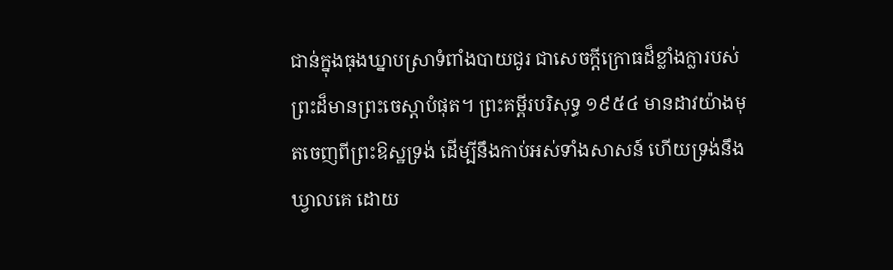ជាន់ក្នុងធុងឃ្នាបស្រាទំពាំងបាយជូរ ជាសេចក្ដីក្រោធដ៏ខ្លាំងក្លារបស់ព្រះដ៏មានព្រះចេស្តាបំផុត។ ព្រះគម្ពីរបរិសុទ្ធ ១៩៥៤ មានដាវយ៉ាងមុតចេញពីព្រះឱស្ឋទ្រង់ ដើម្បីនឹងកាប់អស់ទាំងសាសន៍ ហើយទ្រង់នឹងឃ្វាលគេ ដោយ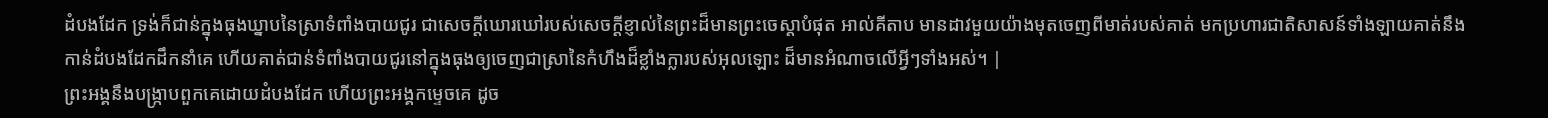ដំបងដែក ទ្រង់ក៏ជាន់ក្នុងធុងឃ្នាបនៃស្រាទំពាំងបាយជូរ ជាសេចក្ដីឃោរឃៅរបស់សេចក្ដីខ្ញាល់នៃព្រះដ៏មានព្រះចេស្តាបំផុត អាល់គីតាប មានដាវមួយយ៉ាងមុតចេញពីមាត់របស់គាត់ មកប្រហារជាតិសាសន៍ទាំងឡាយគាត់នឹងកាន់ដំបងដែកដឹកនាំគេ ហើយគាត់ជាន់ទំពាំងបាយជូរនៅក្នុងធុងឲ្យចេញជាស្រានៃកំហឹងដ៏ខ្លាំងក្លារបស់អុលឡោះ ដ៏មានអំណាចលើអ្វីៗទាំងអស់។ |
ព្រះអង្គនឹងបង្ក្រាបពួកគេដោយដំបងដែក ហើយព្រះអង្គកម្ទេចគេ ដូច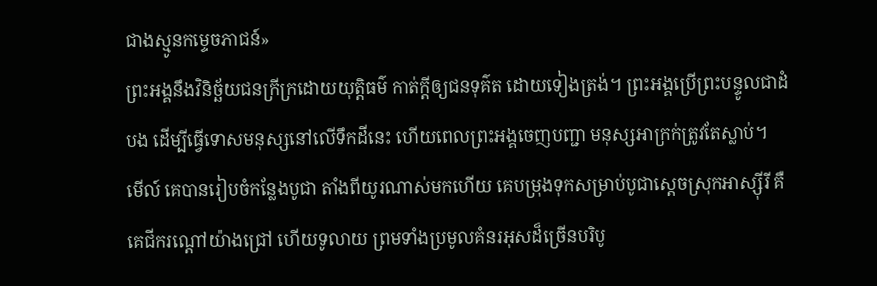ជាងស្មូនកម្ទេចភាជន៍»
ព្រះអង្គនឹងវិនិច្ឆ័យជនក្រីក្រដោយយុត្តិធម៌ កាត់ក្ដីឲ្យជនទុគ៌ត ដោយទៀងត្រង់។ ព្រះអង្គប្រើព្រះបន្ទូលជាដំបង ដើម្បីធ្វើទោសមនុស្សនៅលើទឹកដីនេះ ហើយពេលព្រះអង្គចេញបញ្ជា មនុស្សអាក្រក់ត្រូវតែស្លាប់។
មើល៍ គេបានរៀបចំកន្លែងបូជា តាំងពីយូរណាស់មកហើយ គេបម្រុងទុកសម្រាប់បូជាស្ដេចស្រុកអាស្ស៊ីរី គឺគេជីករណ្ដៅយ៉ាងជ្រៅ ហើយទូលាយ ព្រមទាំងប្រមូលគំនរអុសដ៏ច្រើនបរិបូ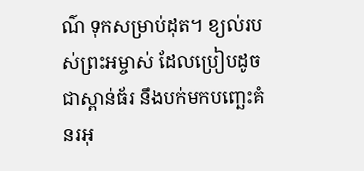ណ៌ ទុកសម្រាប់ដុត។ ខ្យល់របស់ព្រះអម្ចាស់ ដែលប្រៀបដូចជាស្ពាន់ធ័រ នឹងបក់មកបញ្ឆេះគំនរអុ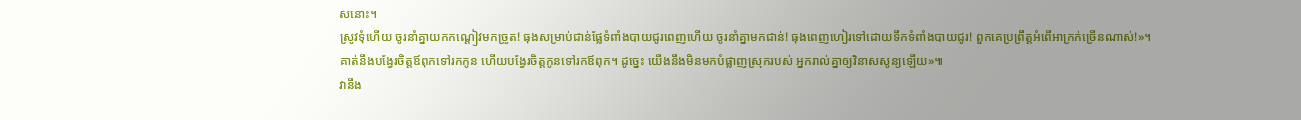សនោះ។
ស្រូវទុំហើយ ចូរនាំគ្នាយកកណ្ដៀវមកច្រូត! ធុងសម្រាប់ជាន់ផ្លែទំពាំងបាយជូរពេញហើយ ចូរនាំគ្នាមកជាន់! ធុងពេញហៀរទៅដោយទឹកទំពាំងបាយជូរ! ពួកគេប្រព្រឹត្តអំពើអាក្រក់ច្រើនណាស់!»។
គាត់នឹងបង្វែរចិត្តឪពុកទៅរកកូន ហើយបង្វែរចិត្តកូនទៅរកឪពុក។ ដូច្នេះ យើងនឹងមិនមកបំផ្លាញស្រុករបស់ អ្នករាល់គ្នាឲ្យវិនាសសូន្យឡើយ»៕
វានឹង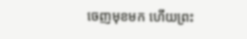ចេញមុខមក ហើយព្រះ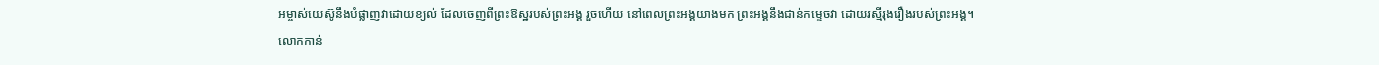អម្ចាស់យេស៊ូនឹងបំផ្លាញវាដោយខ្យល់ ដែលចេញពីព្រះឱស្ឋរបស់ព្រះអង្គ រួចហើយ នៅពេលព្រះអង្គយាងមក ព្រះអង្គនឹងជាន់កម្ទេចវា ដោយរស្មីរុងរឿងរបស់ព្រះអង្គ។
លោកកាន់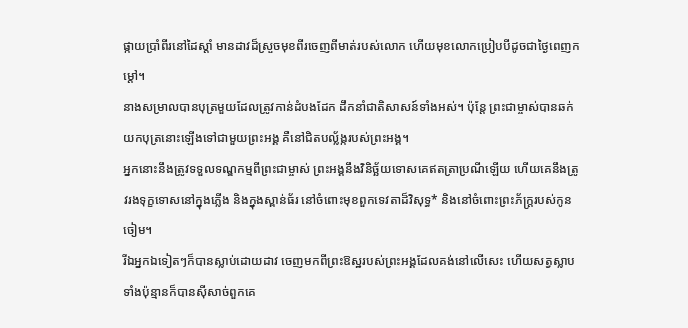ផ្កាយប្រាំពីរនៅដៃស្ដាំ មានដាវដ៏ស្រួចមុខពីរចេញពីមាត់របស់លោក ហើយមុខលោកប្រៀបបីដូចជាថ្ងៃពេញកម្ដៅ។
នាងសម្រាលបានបុត្រមួយដែលត្រូវកាន់ដំបងដែក ដឹកនាំជាតិសាសន៍ទាំងអស់។ ប៉ុន្តែ ព្រះជាម្ចាស់បានឆក់យកបុត្រនោះឡើងទៅជាមួយព្រះអង្គ គឺនៅជិតបល្ល័ង្ករបស់ព្រះអង្គ។
អ្នកនោះនឹងត្រូវទទួលទណ្ឌកម្មពីព្រះជាម្ចាស់ ព្រះអង្គនឹងវិនិច្ឆ័យទោសគេឥតត្រាប្រណីឡើយ ហើយគេនឹងត្រូវរងទុក្ខទោសនៅក្នុងភ្លើង និងក្នុងស្ពាន់ធ័រ នៅចំពោះមុខពួកទេវតាដ៏វិសុទ្ធ* និងនៅចំពោះព្រះភ័ក្ត្ររបស់កូនចៀម។
រីឯអ្នកឯទៀតៗក៏បានស្លាប់ដោយដាវ ចេញមកពីព្រះឱស្ឋរបស់ព្រះអង្គដែលគង់នៅលើសេះ ហើយសត្វស្លាបទាំងប៉ុន្មានក៏បានស៊ីសាច់ពួកគេ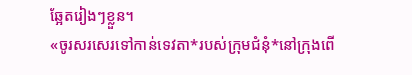ឆ្អែតរៀងៗខ្លួន។
«ចូរសរសេរទៅកាន់ទេវតា*របស់ក្រុមជំនុំ*នៅក្រុងពើ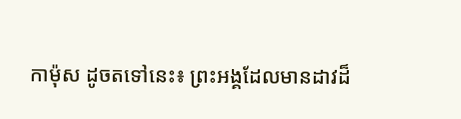កាម៉ុស ដូចតទៅនេះ៖ ព្រះអង្គដែលមានដាវដ៏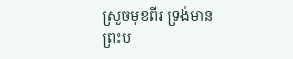ស្រួចមុខពីរ ទ្រង់មានព្រះប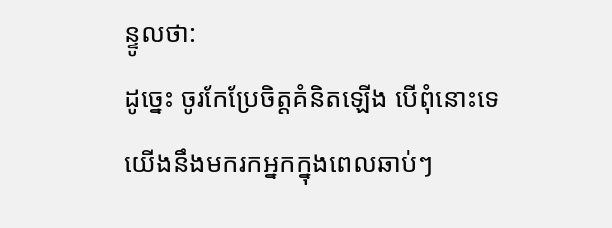ន្ទូលថា:
ដូច្នេះ ចូរកែប្រែចិត្តគំនិតឡើង បើពុំនោះទេ យើងនឹងមករកអ្នកក្នុងពេលឆាប់ៗ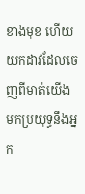ខាងមុខ ហើយយកដាវដែលចេញពីមាត់យើង មកប្រយុទ្ធនឹងអ្នក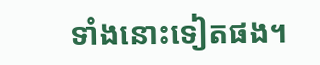ទាំងនោះទៀតផង។